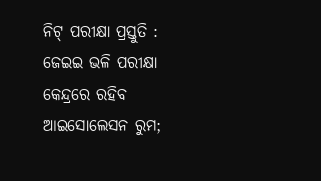ନିଟ୍ ପରୀକ୍ଷା ପ୍ରସ୍ତୁତି : ଜେଇଇ ଭଳି ପରୀକ୍ଷା କେନ୍ଦ୍ରରେ ରହିବ ଆଇସୋଲେସନ ରୁମ;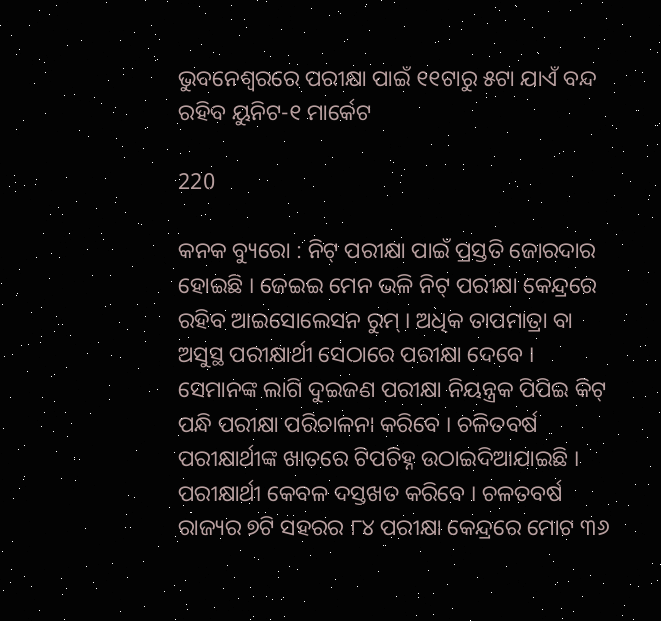ଭୁବନେଶ୍ୱରରେ ପରୀକ୍ଷା ପାଇଁ ୧୧ଟାରୁ ୫ଟା ଯାଏଁ ବନ୍ଦ ରହିବ ୟୁନିଟ-୧ ମାର୍କେଟ

220

କନକ ବ୍ୟୁରୋ : ନିଟ୍ ପରୀକ୍ଷା ପାଇଁ ପ୍ରସ୍ତତି ଜୋରଦାର ହୋଇଛି । ଜେଇଇ ମେନ ଭଳି ନିଟ୍ ପରୀକ୍ଷା କେନ୍ଦ୍ରରେ ରହିବ ଆଇସୋଲେସନ ରୁମ୍ । ଅଧିକ ତାପମାତ୍ରା ବା ଅସୁସ୍ଥ ପରୀକ୍ଷାର୍ଥୀ ସେଠାରେ ପରୀକ୍ଷା ଦେବେ । ସେମାନଙ୍କ ଲାଗି ଦୁଇଜଣ ପରୀକ୍ଷା ନିୟନ୍ତ୍ରକ ପିପିଇ କିଟ୍ ପନ୍ଧି ପରୀକ୍ଷା ପରିଚାଳନା କରିବେ । ଚଳିତବର୍ଷ ପରୀକ୍ଷାର୍ଥୀଙ୍କ ଖାତରେ ଟିପଚିହ୍ନ ଉଠାଇଦିଆଯାଇଛି । ପରୀକ୍ଷାର୍ଥୀ କେବଳ ଦସ୍ତଖତ କରିବେ । ଚଳତବର୍ଷ ରାଜ୍ୟର ୭ଟି ସହରର ୮୪ ପରୀକ୍ଷା କେନ୍ଦ୍ରରେ ମୋଟ ୩୬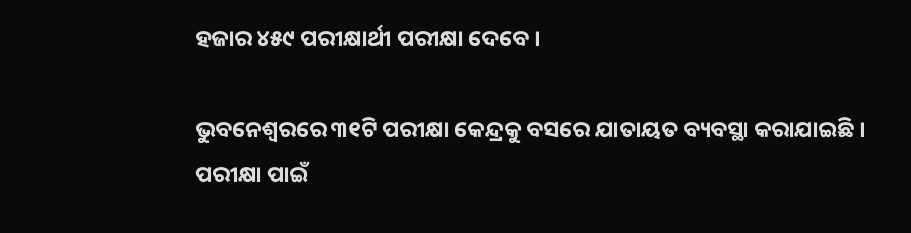ହଜାର ୪୫୯ ପରୀକ୍ଷାର୍ଥୀ ପରୀକ୍ଷା ଦେବେ ।

ଭୁବନେଶ୍ୱରରେ ୩୧ଟି ପରୀକ୍ଷା କେନ୍ଦ୍ରକୁ ବସରେ ଯାତାୟତ ବ୍ୟବସ୍ଥା କରାଯାଇଛି । ପରୀକ୍ଷା ପାଇଁ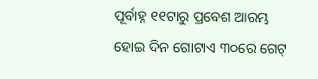ପୂର୍ବାହ୍ନ ୧୧ଟାରୁ ପ୍ରବେଶ ଆରମ୍ଭ ହୋଇ ଦିନ ଗୋଟାଏ ୩୦ରେ ଗେଟ୍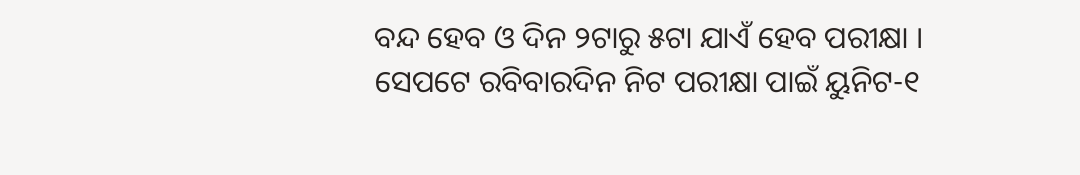ବନ୍ଦ ହେବ ଓ ଦିନ ୨ଟାରୁ ୫ଟା ଯାଏଁ ହେବ ପରୀକ୍ଷା । ସେପଟେ ରବିବାରଦିନ ନିଟ ପରୀକ୍ଷା ପାଇଁ ୟୁନିଟ-୧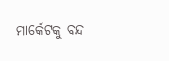ମାର୍କେଟକୁ ବନ୍ଦ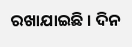ରଖାଯାଇଛି । ଦିନ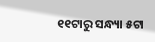୧୧ଟାରୁ ସନ୍ଧ୍ୟା ୫ଟା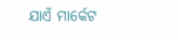ଯାଏଁ ମାର୍କେଟ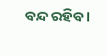ବନ୍ଦ ରହିବ ।